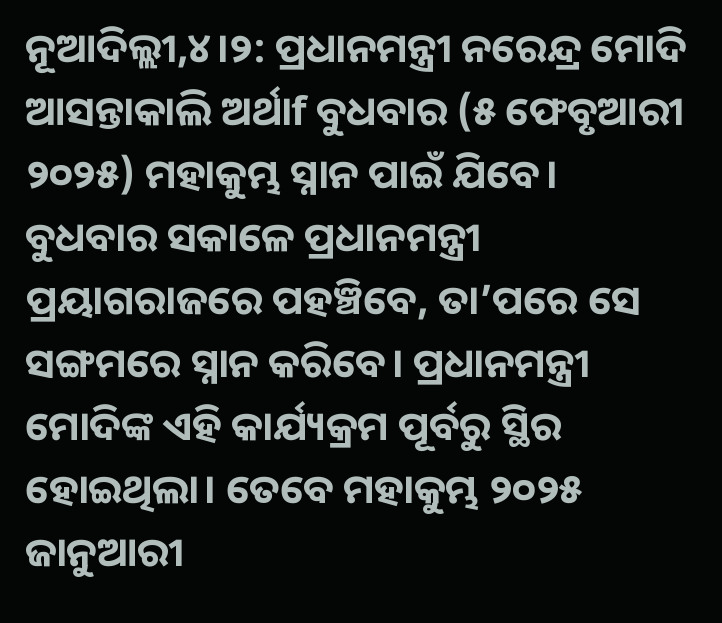ନୂଆଦିଲ୍ଲୀ,୪।୨: ପ୍ରଧାନମନ୍ତ୍ରୀ ନରେନ୍ଦ୍ର ମୋଦି ଆସନ୍ତାକାଲି ଅର୍ଥାf ବୁଧବାର (୫ ଫେବୃଆରୀ ୨୦୨୫) ମହାକୁମ୍ଭ ସ୍ନାନ ପାଇଁ ଯିବେ। ବୁଧବାର ସକାଳେ ପ୍ରଧାନମନ୍ତ୍ରୀ ପ୍ରୟାଗରାଜରେ ପହଞ୍ଚିବେ, ତା’ପରେ ସେ ସଙ୍ଗମରେ ସ୍ନାନ କରିବେ। ପ୍ରଧାନମନ୍ତ୍ରୀ ମୋଦିଙ୍କ ଏହି କାର୍ଯ୍ୟକ୍ରମ ପୂର୍ବରୁ ସ୍ଥିର ହୋଇଥିଲା। ତେବେ ମହାକୁମ୍ଭ ୨୦୨୫ ଜାନୁଆରୀ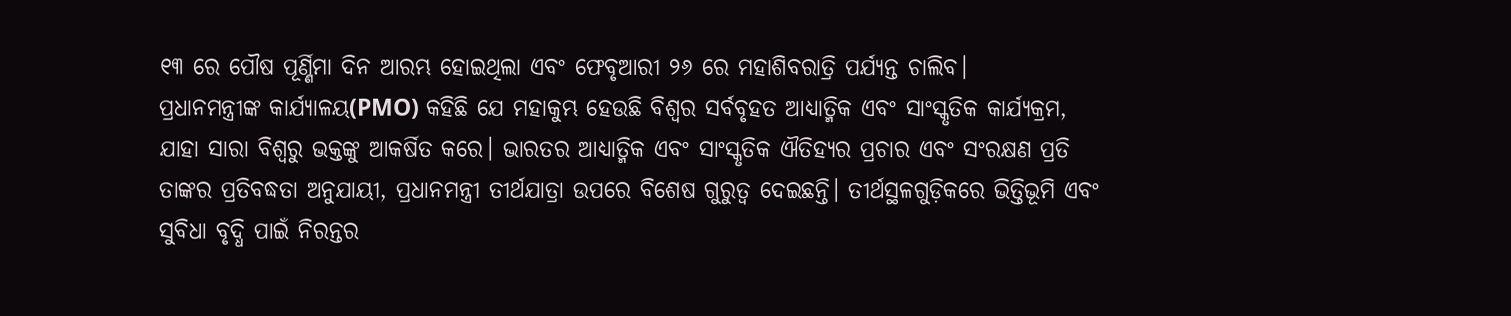୧୩ ରେ ପୌଷ ପୂର୍ଣ୍ଣିମା ଦିନ ଆରମ୍ଭ ହୋଇଥିଲା ଏବଂ ଫେବୃଆରୀ ୨୬ ରେ ମହାଶିବରାତ୍ରି ପର୍ଯ୍ୟନ୍ତ ଚାଲିବ।
ପ୍ରଧାନମନ୍ତ୍ରୀଙ୍କ କାର୍ଯ୍ୟାଳୟ(PMO) କହିଛି ଯେ ମହାକୁମ୍ଭ ହେଉଛି ବିଶ୍ୱର ସର୍ବବୃହତ ଆଧ୍ୟାତ୍ମିକ ଏବଂ ସାଂସ୍କୃତିକ କାର୍ଯ୍ୟକ୍ରମ, ଯାହା ସାରା ବିଶ୍ୱରୁ ଭକ୍ତଙ୍କୁ ଆକର୍ଷିତ କରେ। ଭାରତର ଆଧ୍ୟାତ୍ମିକ ଏବଂ ସାଂସ୍କୃତିକ ଐତିହ୍ୟର ପ୍ରଚାର ଏବଂ ସଂରକ୍ଷଣ ପ୍ରତି ତାଙ୍କର ପ୍ରତିବଦ୍ଧତା ଅନୁଯାୟୀ, ପ୍ରଧାନମନ୍ତ୍ରୀ ତୀର୍ଥଯାତ୍ରା ଉପରେ ବିଶେଷ ଗୁରୁତ୍ୱ ଦେଇଛନ୍ତି। ତୀର୍ଥସ୍ଥଳଗୁଡ଼ିକରେ ଭିତ୍ତିଭୂମି ଏବଂ ସୁବିଧା ବୃଦ୍ଧି ପାଇଁ ନିରନ୍ତର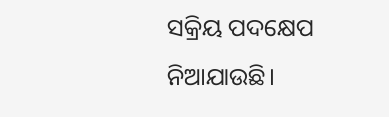ସକ୍ରିୟ ପଦକ୍ଷେପ ନିଆଯାଉଛି।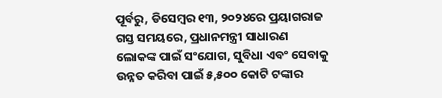ପୂର୍ବରୁ, ଡିସେମ୍ବର ୧୩, ୨୦୨୪ରେ ପ୍ରୟାଗରାଜ ଗସ୍ତ ସମୟରେ, ପ୍ରଧାନମନ୍ତ୍ରୀ ସାଧାରଣ ଲୋକଙ୍କ ପାଇଁ ସଂଯୋଗ, ସୁବିଧା ଏବଂ ସେବାକୁ ଉନ୍ନତ କରିବା ପାଇଁ ୫,୫୦୦ କୋଟି ଟଙ୍କାର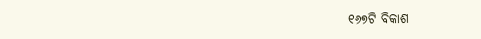୧୬୭ଟି ବିକାଶ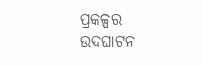ପ୍ରକଳ୍ପର ଉଦଘାଟନ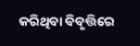କରିଥିବା ବିବୃତ୍ତିରେ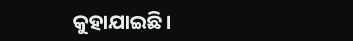କୁହାଯାଇଛି।